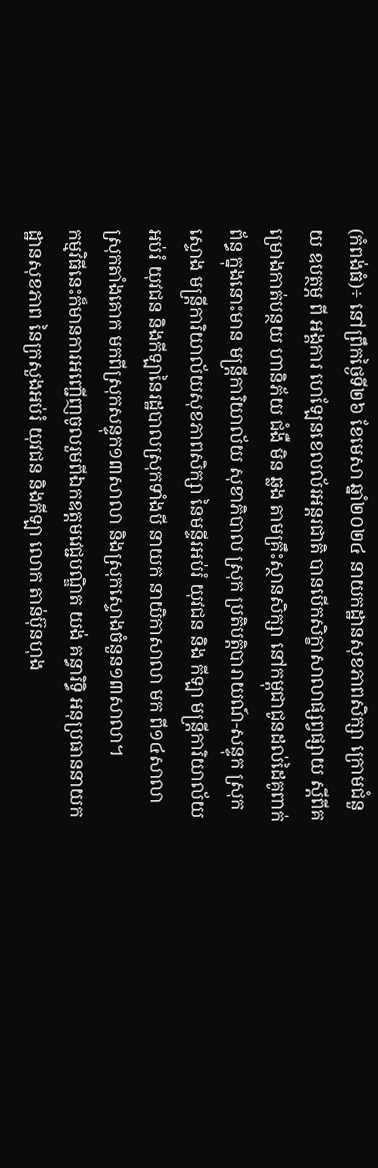(កំពង់ធំ)÷ នៅព្រឹកថ្ងៃទី២៦ ខែមេសា ឆ្នាំ២០២៤ នាយកដ្ឋានសុខភាពសិក្សា ក្រោមជំនួយ ឧបត្ថម្ភ ពី អង្គការ ហេឡែនខេលល័រអន្តរជាតិ បានបើកសិក្ខាសាលាផ្សព្វផ្សាយ ស្ដីពីគម្រោងកាត់បន្ថយ ហានិភ័យ ជំងឺ មិន ឆ្លង តាមគ្រឹះស្ថានសិក្សា នៅកម្ពុជាជូនដល់ដៃគូពាក់ព័ន្ធ ក្នុងនោះមាន មន្ត្រីការិយាល័យ សុខាភិបាល ស្រុក ប្រតិបត្តិបារាយណ៍-សន្ទុក ស្រុកស្ទោង មន្ត្រីការិយាល័យសុខភាពសិក្សា នៃមន្ទីរអប់រំ យុវជន និង កីឡា មន្ត្រីការិយាល័យអប់រំ យុវជន និងកីឡានៃរដ្ឋបាលស្រុកទាំងបី នាយក នាយិកាសាលា មក ពី១៤សាលា ស្រុកតាំងគោក មកពីស្រុកសន្ទុក១៣សាលា និងស្រុកស្ទោងចំនួន១៣សាលា។
កម្មវិធីនេះក៏មានការអញ្ជើញចូលរួមពីឯកឧត្តមវេជ្ជបណ្ឌិត យង់ គន្ធារិទ្ធិ អនុប្រធាននាយកដ្ឋានសុខភាព នៃក្រសួងអប់រំ យុវជន និងកីឡា លោក តាន់ប៊ុនហុង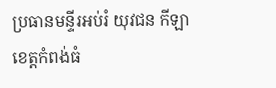ប្រធានមន្ទីរអប់រំ យុវជន កីឡាខេត្តកំពង់ធំ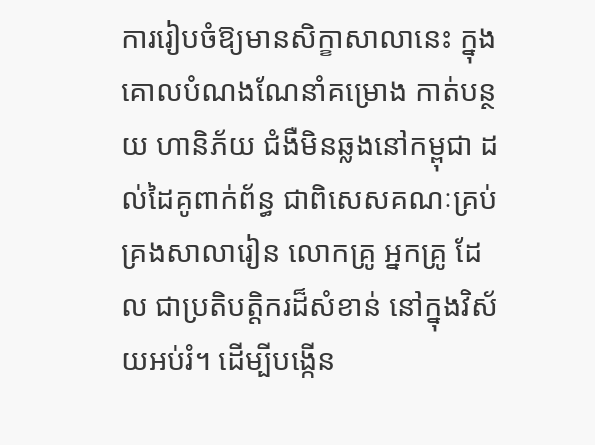ការរៀបចំឱ្យមានសិក្ខាសាលានេះ ក្នុងគោលបំណងណែនាំគម្រោង កាត់បន្ថយ ហានិភ័យ ជំងឺមិនឆ្លងនៅកម្ពុជា ដល់ដៃគូពាក់ព័ន្ធ ជាពិសេសគណៈគ្រប់គ្រងសាលារៀន លោកគ្រូ អ្នកគ្រូ ដែល ជាប្រតិបត្តិករដ៏សំខាន់ នៅក្នុងវិស័យអប់រំ។ ដើម្បីបង្កើន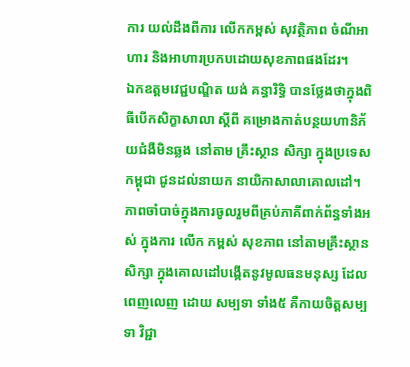ការ យល់ដឹងពីការ លើកកម្ពស់ សុវត្ថិភាព ចំណីអាហារ និងអាហារប្រកបដោយសុខភាពផងដែរ។
ឯកឧត្តមវេជ្ជបណ្ឌិត យង់ គន្ធារិទ្ធិ បានថ្លែងថាក្នុងពិធីបើកសិក្ខាសាលា ស្ដីពី គម្រោងកាត់បន្ថយហានិភ័យជំងឺមិនឆ្លង នៅតាម គ្រឹះស្ថាន សិក្សា ក្នុងប្រទេសកម្ពុជា ជូនដល់នាយក នាយិកាសាលាគោលដៅ។ ភាពចាំបាច់ក្នុងការចូលរួមពីគ្រប់ភាគីពាក់ព័ន្ធទាំងអស់ ក្នុងការ លើក កម្ពស់ សុខភាព នៅតាមគ្រឹះស្ថានសិក្សា ក្នុងគោលដៅបង្កើតនូវមូលធនមនុស្ស ដែលពេញលេញ ដោយ សម្បទា ទាំង៥ គឺកាយចិត្តសម្បទា វិជ្ជា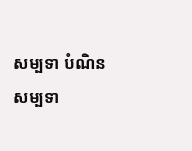សម្បទា បំណិនសម្បទា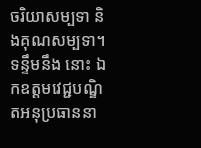ចរិយាសម្បទា និងគុណសម្បទា។
ទន្ទឹមនឹង នោះ ឯកឧត្តមវេជ្ជបណ្ឌិតអនុប្រធាននា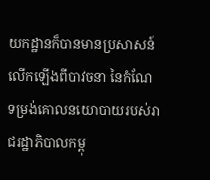យកដ្ឋានក៏បានមានប្រសាសន៍លើកឡើងពីបាវចនា នៃកំណែ ទម្រង់គោលនយោបាយរបស់រាជរដ្ឋាភិបាលកម្ពុ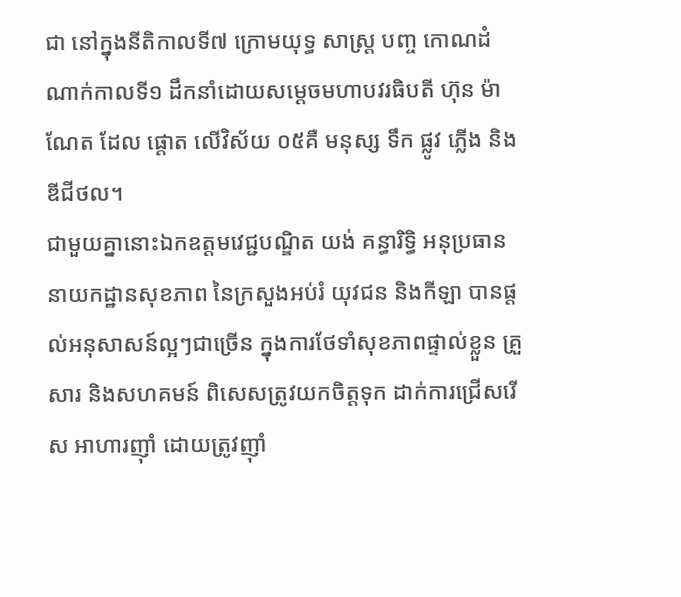ជា នៅក្នុងនីតិកាលទី៧ ក្រោមយុទ្ធ សាស្ត្រ បញ្ច កោណដំណាក់កាលទី១ ដឹកនាំដោយសម្ដេចមហាបវរធិបតី ហ៊ុន ម៉ាណែត ដែល ផ្ដោត លើវិស័យ ០៥គឺ មនុស្ស ទឹក ផ្លូវ ភ្លើង និងឌីជីថល។
ជាមួយគ្នានោះឯកឧត្តមវេជ្ជបណ្ឌិត យង់ គន្ធារិទ្ធិ អនុប្រធាននាយកដ្ឋានសុខភាព នៃក្រសួងអប់រំ យុវជន និងកីឡា បានផ្ដល់អនុសាសន៍ល្អៗជាច្រើន ក្នុងការថែទាំសុខភាពផ្ទាល់ខ្លួន គ្រួសារ និងសហគមន៍ ពិសេសត្រូវយកចិត្តទុក ដាក់ការជ្រើសរើស អាហារញ៉ាំ ដោយត្រូវញ៉ាំ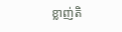ខ្លាញ់តិ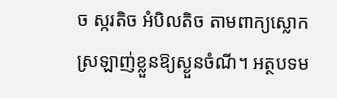ច ស្ករតិច អំបិលតិច តាមពាក្យស្លោក ស្រឡាញ់ខ្លួនឱ្យស្ងួនចំណី។ អត្ថបទម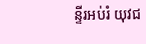ន្ទីរអប់រំ យុវជ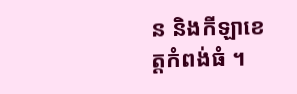ន និងកីឡាខេត្តកំពង់ធំ ។